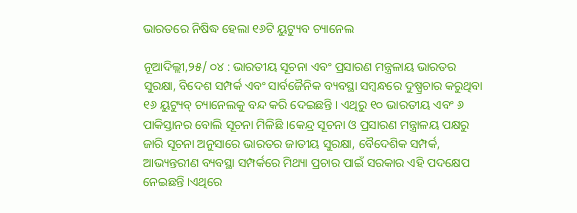ଭାରତରେ ନିଷିଦ୍ଧ ହେଲା ୧୬ଟି ୟୁଟ୍ୟୁବ ଚ୍ୟାନେଲ

ନୂଆଦିଲ୍ଲୀ,୨୫/ ୦୪ : ଭାରତୀୟ ସୂଚନା ଏବଂ ପ୍ରସାରଣ ମନ୍ତ୍ରଳାୟ ଭାରତର ସୁରକ୍ଷା, ବିଦେଶ ସମ୍ପର୍କ ଏବଂ ସାର୍ବଜୈନିକ ବ୍ୟବସ୍ଥା ସମ୍ବନ୍ଧରେ ଦୁଷ୍ପ୍ରଚାର କରୁଥିବା ୧୬ ୟୁଟ୍ୟୁବ୍ ଚ୍ୟାନେଲକୁ ବନ୍ଦ କରି ଦେଇଛନ୍ତି । ଏଥିରୁ ୧୦ ଭାରତୀୟ ଏବଂ ୬ ପାକିସ୍ତାନର ବୋଲି ସୂଚନା ମିଳିଛି ।କେନ୍ଦ୍ର ସୂଚନା ଓ ପ୍ରସାରଣ ମନ୍ତ୍ରାଳୟ ପକ୍ଷରୁ ଜାରି ସୂଚନା ଅନୁସାରେ ଭାରତର ଜାତୀୟ ସୁରକ୍ଷା, ବୈଦେଶିକ ସମ୍ପର୍କ, ଆଭ୍ୟନ୍ତରୀଣ ବ୍ୟବସ୍ଥା ସମ୍ପର୍କରେ ମିଥ୍ୟା ପ୍ରଚାର ପାଇଁ ସରକାର ଏହି ପଦକ୍ଷେପ ନେଇଛନ୍ତି ।ଏଥିରେ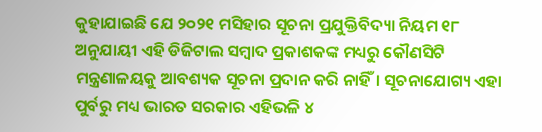କୁହାଯାଇଛି ଯେ ୨୦୨୧ ମସିହାର ସୂଚନା ପ୍ରଯୁକ୍ତିବିଦ୍ୟା ନିୟମ ୧୮ ଅନୁଯାୟୀ ଏହି ଡିଜିଟାଲ ସମ୍ବାଦ ପ୍ରକାଶକଙ୍କ ମଧ୍ୟରୁ କୌଣସିଟି ମନ୍ତ୍ରଣାଳୟକୁ ଆବଶ୍ୟକ ସୂଚନା ପ୍ରଦାନ କରି ନାହିଁ। ସୂଚନାଯୋଗ୍ୟ ଏହା ପୁର୍ବରୁ ମଧ୍ୟ ଭାରତ ସରକାର ଏହିଭଳି ୪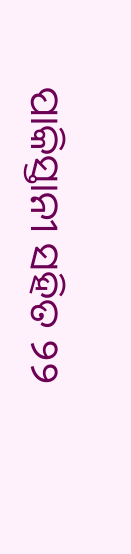ପାକିସ୍ତାନୀ ସହିତ ୨୨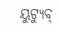ୟୁଟ୍ୟୁବ୍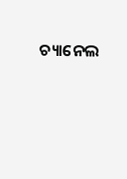ଚ୍ୟାନେଲ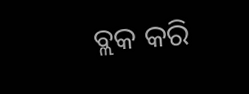ବ୍ଲକ କରି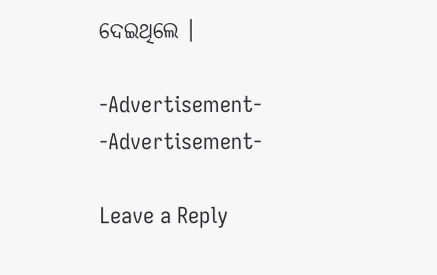ଦେଇଥିଲେ ।

-Advertisement-
-Advertisement-

Leave a Reply